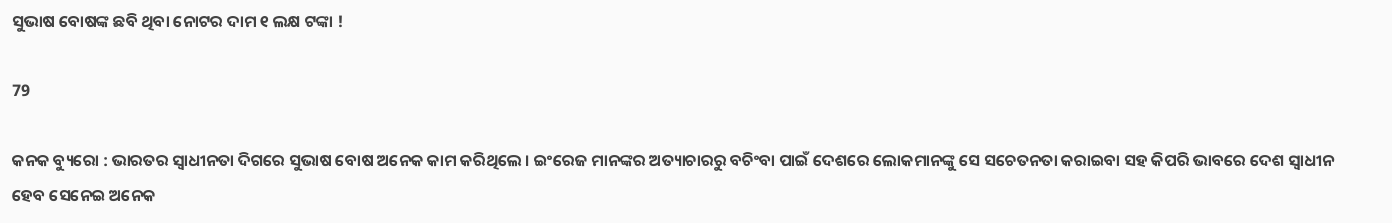ସୁଭାଷ ବୋଷଙ୍କ ଛବି ଥିବା ନୋଟର ଦାମ ୧ ଲକ୍ଷ ଟଙ୍କା !

79

କନକ ବ୍ୟୁରୋ : ଭାରତର ସ୍ୱାଧୀନତା ଦିଗରେ ସୁଭାଷ ବୋଷ ଅନେକ କାମ କରିଥିଲେ । ଇଂରେଜ ମାନଙ୍କର ଅତ୍ୟାଚାରରୁ ବଚିଂବା ପାଇଁ ଦେଶରେ ଲୋକମାନଙ୍କୁ ସେ ସଚେତନତା କରାଇବା ସହ କିପରି ଭାବରେ ଦେଶ ସ୍ୱାଧୀନ ହେବ ସେନେଇ ଅନେକ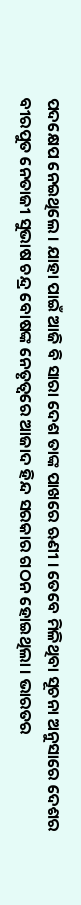ପଦକ୍ଷେପ ନେଇଥିଲେ । ଯାହା ପାଇଁ ଆଜି ବି ସାରା ଦେଶ ତାଙ୍କ ପାଖରେ ଋଣୀ । ତେବେ ମିଳିଥିବା ସୂଚନା ଅନୁସାରେ ଦେଶର ବୀରପୁତ ନେତାଜୀ ସୁଭାଷ ଚନ୍ଦ୍ର ବୋଷଙ୍କ ନେତୃତ୍ବରେ ଆଜାଦ ହିନ୍ଦ ସରକାର ଗଠନ ହୋଇଥିଲା । ଭାରତର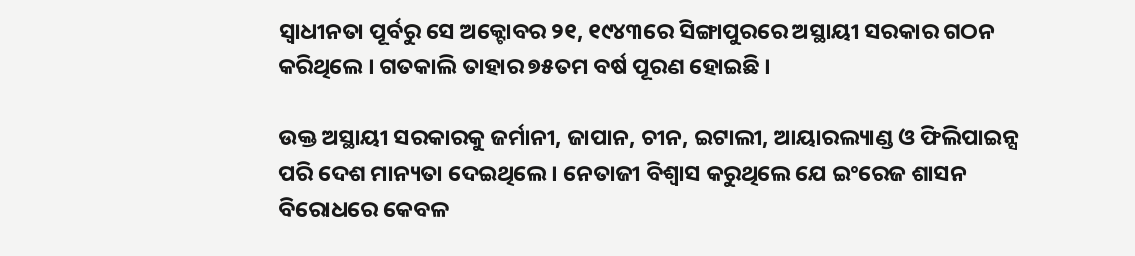ସ୍ବାଧୀନତା ପୂର୍ବରୁ ସେ ଅକ୍ଟୋବର ୨୧, ୧୯୪୩ରେ ସିଙ୍ଗାପୁରରେ ଅସ୍ଥାୟୀ ସରକାର ଗଠନ କରିଥିଲେ । ଗତକାଲି ତାହାର ୭୫ତମ ବର୍ଷ ପୂରଣ ହୋଇଛି ।

ଉକ୍ତ ଅସ୍ଥାୟୀ ସରକାରକୁ ଜର୍ମାନୀ, ଜାପାନ, ଚୀନ, ଇଟାଲୀ, ଆୟାରଲ୍ୟାଣ୍ଡ ଓ ଫିଲିପାଇନ୍ସ ପରି ଦେଶ ମାନ୍ୟତା ଦେଇଥିଲେ । ନେତାଜୀ ବିଶ୍ବାସ କରୁଥିଲେ ଯେ ଇଂରେଜ ଶାସନ ବିରୋଧରେ କେବଳ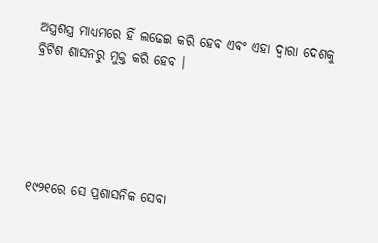ଅସ୍ତ୍ରଶସ୍ତ୍ର ମାଧ୍ୟମରେ ହିଁ ଲଢେଇ କରି ହେବ ଏବଂ ଏହା ଦ୍ବାରା ଦେଶକୁ ବ୍ରିଟିଶ ଶାସନରୁ ମୁକ୍ତ କରି ହେବ ।





୧୯୨୧ରେ ସେ ପ୍ରଶାସନିକ ସେବା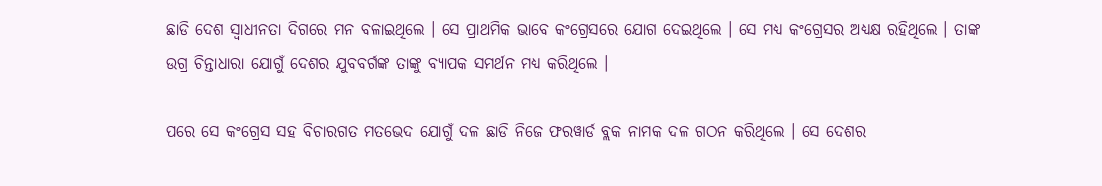ଛାଡି ଦେଶ ସ୍ବାଧୀନତା ଦିଗରେ ମନ ବଳାଇଥିଲେ । ସେ ପ୍ରାଥମିକ ଭାବେ କଂଗ୍ରେସରେ ଯୋଗ ଦେଇଥିଲେ । ସେ ମଧ୍ୟ କଂଗ୍ରେସର ଅଧ୍ୟକ୍ଷ ରହିଥିଲେ । ତାଙ୍କ ଉଗ୍ର ଚିନ୍ତାଧାରା ଯୋଗୁଁ ଦେଶର ଯୁବବର୍ଗଙ୍କ ତାଙ୍କୁ ବ୍ୟାପକ ସମର୍ଥନ ମଧ୍ୟ କରିଥିଲେ ।

ପରେ ସେ କଂଗ୍ରେସ ସହ ବିଚାରଗତ ମତଭେଦ ଯୋଗୁଁ ଦଳ ଛାଡି ନିଜେ ଫରୱାର୍ଡ ବ୍ଲକ ନାମକ ଦଳ ଗଠନ କରିଥିଲେ । ସେ ଦେଶର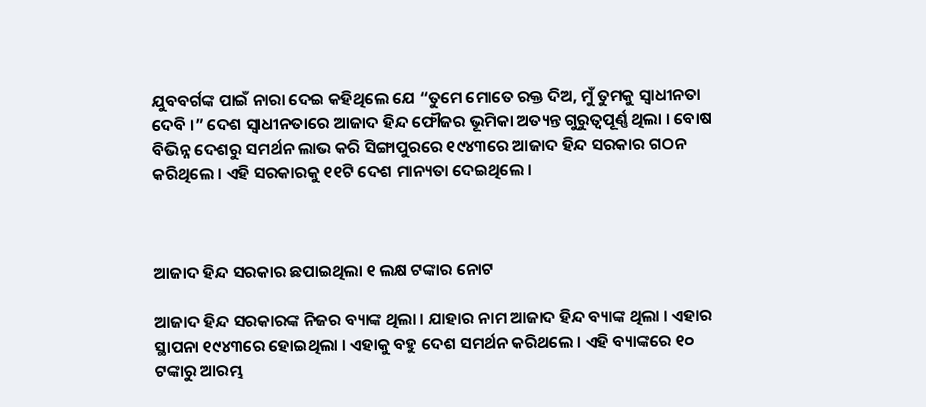ଯୁବବର୍ଗଙ୍କ ପାଇଁ ନାରା ଦେଇ କହିଥିଲେ ଯେ “ତୁମେ ମୋତେ ରକ୍ତ ଦିଅ, ମୁଁ ତୁମକୁ ସ୍ବାଧୀନତା ଦେବି ।” ଦେଶ ସ୍ବାଧୀନତାରେ ଆଜାଦ ହିନ୍ଦ ଫୌଜର ଭୂମିକା ଅତ୍ୟନ୍ତ ଗୁରୁତ୍ବପୂର୍ଣ୍ଣ ଥିଲା । ବୋଷ ବିଭିନ୍ନ ଦେଶରୁ ସମର୍ଥନ ଲାଭ କରି ସିଙ୍ଗାପୁରରେ ୧୯୪୩ରେ ଆଜାଦ ହିନ୍ଦ ସରକାର ଗଠନ କରିଥିଲେ । ଏହି ସରକାରକୁ ୧୧ଟି ଦେଶ ମାନ୍ୟତା ଦେଇଥିଲେ ।



ଆଜାଦ ହିନ୍ଦ ସରକାର ଛପାଇଥିଲା ୧ ଲକ୍ଷ ଟଙ୍କାର ନୋଟ

ଆଜାଦ ହିନ୍ଦ ସରକାରଙ୍କ ନିଜର ବ୍ୟାଙ୍କ ଥିଲା । ଯାହାର ନାମ ଆଜାଦ ହିନ୍ଦ ବ୍ୟାଙ୍କ ଥିଲା । ଏହାର ସ୍ଥାପନା ୧୯୪୩ରେ ହୋଇଥିଲା । ଏହାକୁ ବହୁ ଦେଶ ସମର୍ଥନ କରିଥଲେ । ଏହି ବ୍ୟାଙ୍କରେ ୧୦ ଟଙ୍କାରୁ ଆରମ୍ଭ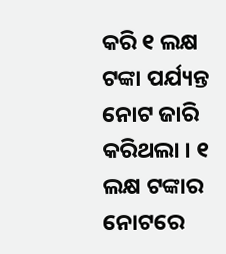କରି ୧ ଲକ୍ଷ ଟଙ୍କା ପର୍ଯ୍ୟନ୍ତ ନୋଟ ଜାରି କରିଥଲା । ୧ ଲକ୍ଷ ଟଙ୍କାର ନୋଟରେ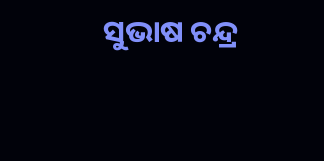ସୁଭାଷ ଚନ୍ଦ୍ର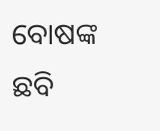ବୋଷଙ୍କ ଛବି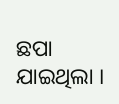ଛପା ଯାଇଥିଲା ।